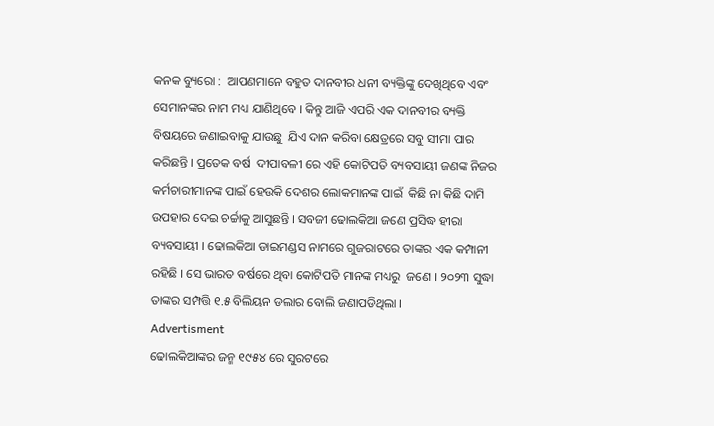କନକ ବ୍ୟୁରୋ :  ଆପଣମାନେ ବହୁତ ଦାନବୀର ଧନୀ ବ୍ୟକ୍ତିଙ୍କୁ ଦେଖିଥିବେ ଏବଂ ସେମାନଙ୍କର ନାମ ମଧ୍ୟ ଯାଣିଥିବେ । କିନ୍ତୁ ଆଜି ଏପରି ଏକ ଦାନବୀର ବ୍ୟକ୍ତି ବିଷୟରେ ଜଣାଇବାକୁ ଯାଉଛୁ  ଯିଏ ଦାନ କରିବା କ୍ଷେତ୍ରରେ ସବୁ ସୀମା ପାର କରିଛନ୍ତି । ପ୍ରତେକ ବର୍ଷ  ଦୀପାବଳୀ ରେ ଏହି କୋଟିପତି ବ୍ୟବସାୟୀ ଜଣଙ୍କ ନିଜର କର୍ମଚାରୀମାନଙ୍କ ପାଇଁ ହେଉକି ଦେଶର ଲୋକମାନଙ୍କ ପାଇଁ  କିଛି ନା କିଛି ଦାମି ଉପହାର ଦେଇ ଚର୍ଚ୍ଚାକୁ ଆସୁଛନ୍ତି । ସବଜୀ ଢୋଲକିଆ ଜଣେ ପ୍ରସିଦ୍ଧ ହୀରା ବ୍ୟବସାୟୀ । ଢୋଲକିଆ ଡାଇମଣ୍ଡସ ନାମରେ ଗୁଜରାଟରେ ତାଙ୍କର ଏକ କମ୍ପାନୀ ରହିଛି । ସେ ଭାରତ ବର୍ଷରେ ଥିବା କୋଟିପତି ମାନଙ୍କ ମଧ୍ୟରୁ  ଜଣେ । ୨୦୨୩ ସୁଦ୍ଧା ତାଙ୍କର ସମ୍ପତ୍ତି ୧.୫ ବିଲିୟନ ଡଲାର ବୋଲି ଜଣାପଡିଥିଲା ।
Advertisment
ଢୋଲକିଆଙ୍କର ଜନ୍ମ ୧୯୫୪ ରେ ସୁରଟରେ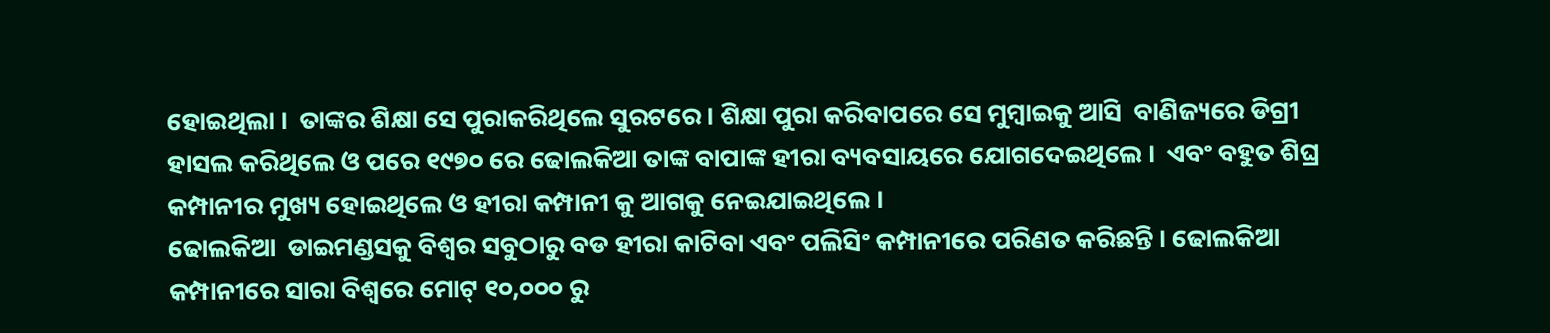ହୋଇଥିଲା ।  ତାଙ୍କର ଶିକ୍ଷା ସେ ପୁରାକରିଥିଲେ ସୁରଟରେ । ଶିକ୍ଷା ପୁରା କରିବାପରେ ସେ ମୁମ୍ବାଇକୁ ଆସି  ବାଣିଜ୍ୟରେ ଡିଗ୍ରୀ ହାସଲ କରିଥିଲେ ଓ ପରେ ୧୯୭୦ ରେ ଢୋଲକିଆ ତାଙ୍କ ବାପାଙ୍କ ହୀରା ବ୍ୟବସାୟରେ ଯୋଗଦେଇଥିଲେ ।  ଏବଂ ବହୁତ ଶିଘ୍ର କମ୍ପାନୀର ମୁଖ୍ୟ ହୋଇଥିଲେ ଓ ହୀରା କମ୍ପାନୀ କୁ ଆଗକୁ ନେଇଯାଇଥିଲେ ।
ଢୋଲକିଆ  ଡାଇମଣ୍ଡସକୁ ବିଶ୍ୱର ସବୁଠାରୁ ବଡ ହୀରା କାଟିବା ଏବଂ ପଲିସିଂ କମ୍ପାନୀରେ ପରିଣତ କରିଛନ୍ତି । ଢୋଲକିଆ କମ୍ପାନୀରେ ସାରା ବିଶ୍ୱରେ ମୋଟ୍ ୧୦,୦୦୦ ରୁ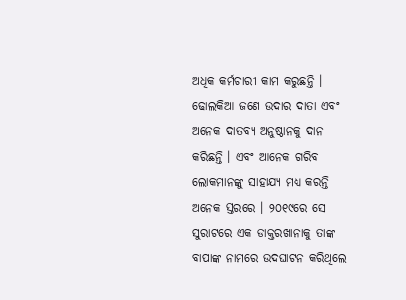ଅଧିକ କର୍ମଚାରୀ କାମ କରୁଛନ୍ତି । ଢୋଲକିଆ ଜଣେ ଉଦାର ଦାତା ଏବଂ ଅନେକ ଦାତବ୍ୟ ଅନୁଷ୍ଠାନକୁ ଦାନ କରିଛନ୍ତି । ଏବଂ ଆନେକ ଗରିବ ଲୋକମାନଙ୍କୁ ସାହାଯ୍ୟ ମଧ୍ୟ କରନ୍ତି ଅନେକ ସ୍ତରରେ । ୨୦୧୯ରେ ସେ ସୁରାଟରେ ଏକ ଡାକ୍ତରଖାନାକୁ ତାଙ୍କ ବାପାଙ୍କ ନାମରେ ଉଦଘାଟନ କରିଥିଲେ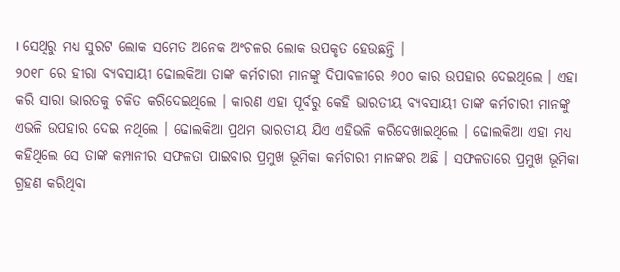। ସେଥିରୁ ମଧ୍ୟ ସୁରଟ ଲୋକ ସମେତ ଅନେକ ଅଂଚଳର ଲୋକ ଉପକୃତ ହେଉଛନ୍ତି ।
୨୦୧୮ ରେ ହୀରା ବ୍ୟବସାୟୀ ଢୋଲକିଆ ତାଙ୍କ କର୍ମଚାରୀ ମାନଙ୍କୁ ଦିପାବଳୀରେ ୬୦୦ କାର ଉପହାର ଦେଇଥିଲେ । ଏହା କରି ସାରା ଭାରତକୁ ଚକିତ କରିଦେଇଥିଲେ । କାରଣ ଏହା ପୂର୍ବରୁ କେହି ଭାରତୀୟ ବ୍ୟବସାୟୀ ତାଙ୍କ କର୍ମଚାରୀ ମାନଙ୍କୁ ଏଭଳି ଉପହାର ଦେଇ ନଥିଲେ । ଢୋଲକିଆ ପ୍ରଥମ ଭାରତୀୟ ଯିଏ ଏହିଭଳି କରିଦେଖାଇଥିଲେ । ଢୋଲକିଆ ଏହା ମଧ୍ୟ କହିଥିଲେ ସେ ତାଙ୍କ କମ୍ପାନୀର ସଫଳତା ପାଇବାର ପ୍ରମୁଖ ଭୂମିକା କର୍ମଚାରୀ ମାନଙ୍କର ଅଛି । ସଫଳତାରେ ପ୍ରମୁଖ ଭୂମିକା ଗ୍ରହଣ କରିଥିବା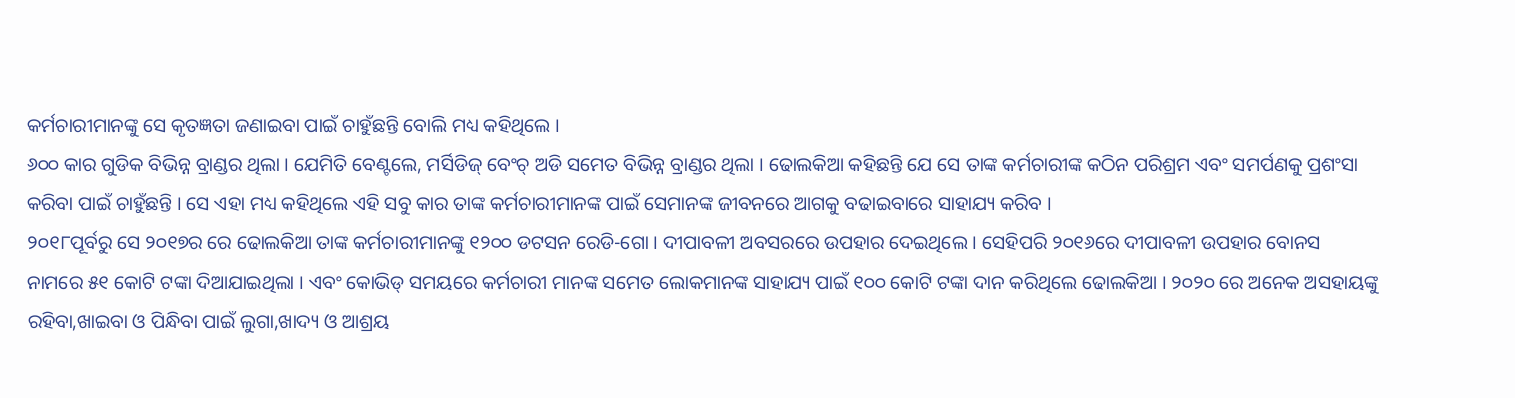କର୍ମଚାରୀମାନଙ୍କୁ ସେ କୃତଜ୍ଞତା ଜଣାଇବା ପାଇଁ ଚାହୁଁଛନ୍ତି ବୋଲି ମଧ୍ୟ କହିଥିଲେ ।
୬୦୦ କାର ଗୁଡିକ ବିଭିନ୍ନ ବ୍ରାଣ୍ଡର ଥିଲା । ଯେମିତି ବେଣ୍ଟଲେ, ମର୍ସିଡିଜ୍ ବେଂଚ୍ ଅଡି ସମେତ ବିଭିନ୍ନ ବ୍ରାଣ୍ଡର ଥିଲା । ଢୋଲକିଆ କହିଛନ୍ତି ଯେ ସେ ତାଙ୍କ କର୍ମଚାରୀଙ୍କ କଠିନ ପରିଶ୍ରମ ଏବଂ ସମର୍ପଣକୁ ପ୍ରଶଂସା କରିବା ପାଇଁ ଚାହୁଁଛନ୍ତି । ସେ ଏହା ମଧ୍ୟ କହିଥିଲେ ଏହି ସବୁ କାର ତାଙ୍କ କର୍ମଚାରୀମାନଙ୍କ ପାଇଁ ସେମାନଙ୍କ ଜୀବନରେ ଆଗକୁ ବଢାଇବାରେ ସାହାଯ୍ୟ କରିବ ।
୨୦୧୮ପୂର୍ବରୁ ସେ ୨୦୧୭ର ରେ ଢୋଲକିଆ ତାଙ୍କ କର୍ମଚାରୀମାନଙ୍କୁ ୧୨୦୦ ଡଟସନ ରେଡି-ଗୋ । ଦୀପାବଳୀ ଅବସରରେ ଉପହାର ଦେଇଥିଲେ । ସେହିପରି ୨୦୧୬ରେ ଦୀପାବଳୀ ଉପହାର ବୋନସ ନାମରେ ୫୧ କୋଟି ଟଙ୍କା ଦିଆଯାଇଥିଲା । ଏବଂ କୋଭିଡ୍ ସମୟରେ କର୍ମଚାରୀ ମାନଙ୍କ ସମେତ ଲୋକମାନଙ୍କ ସାହାଯ୍ୟ ପାଇଁ ୧୦୦ କୋଟି ଟଙ୍କା ଦାନ କରିଥିଲେ ଢୋଲକିଆ । ୨୦୨୦ ରେ ଅନେକ ଅସହାୟଙ୍କୁ ରହିବା,ଖାଇବା ଓ ପିନ୍ଧିବା ପାଇଁ ଲୁଗା,ଖାଦ୍ୟ ଓ ଆଶ୍ରୟ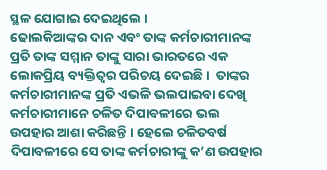ସ୍ଥଳ ଯୋଗାଇ ଦେଇଥିଲେ ।
ଢୋଲକିଆଙ୍କର ଦାନ ଏବଂ ତାଙ୍କ କର୍ମଚାରୀମାନଙ୍କ ପ୍ରତି ତାଙ୍କ ସମ୍ମାନ ତାଙ୍କୁ ସାରା ଭାରତରେ ଏକ ଲୋକପ୍ରିୟ ବ୍ୟକ୍ତିତ୍ୱର ପରିଚୟ ଦେଇଛି ।  ତାଙ୍କର କର୍ମଚାରୀମାନଙ୍କ ପ୍ରତି ଏଭଳି ଭଲପାଇବା ଦେଖି କର୍ମଚାରୀମାନେ ଚଳିତ ଦିପାବଳୀରେ ଭଲ ଉପହାର ଆଶା କରିଛନ୍ତି । ହେଲେ ଚଳିତବର୍ଷ ଦିପାବଳୀରେ ସେ ତାଙ୍କ କର୍ମଚାରୀଙ୍କୁ କ’ଣ ଉପହାର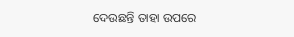ଦେଉଛନ୍ତି ତାହା ଉପରେ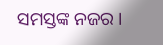ସମସ୍ତଙ୍କ ନଜର ।